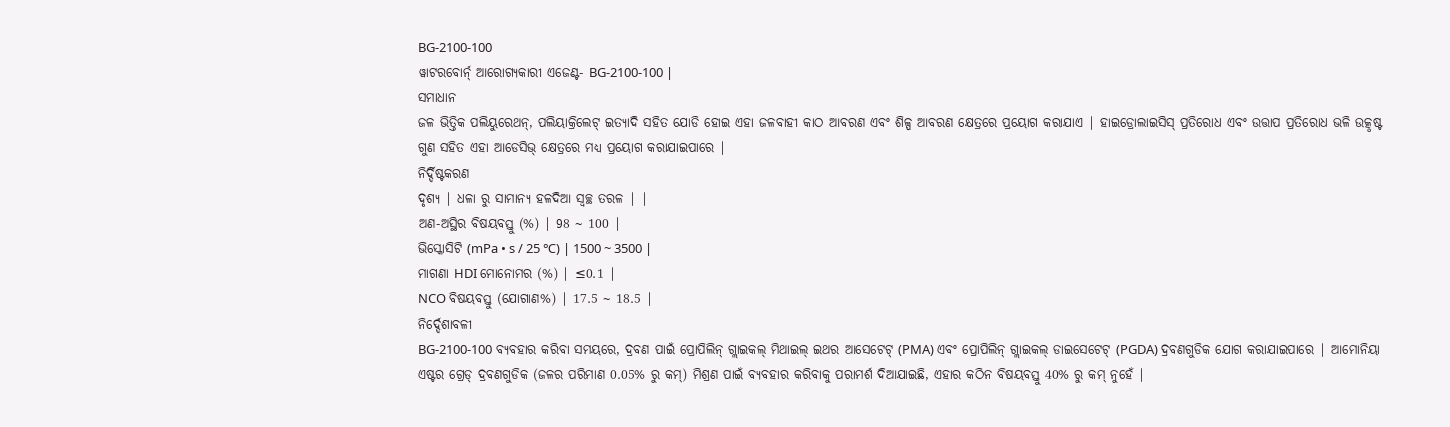BG-2100-100
ୱାଟରବୋର୍ନ୍ ଆରୋଗ୍ୟକାରୀ ଏଜେଣ୍ଟ- BG-2100-100 |
ସମାଧାନ
ଜଳ ଭିତ୍ତିକ ପଲିୟୁରେଥନ୍, ପଲିୟାକ୍ରିଲେଟ୍ ଇତ୍ୟାଦି ସହିତ ଯୋଡି ହୋଇ ଏହା ଜଳବାହୀ କାଠ ଆବରଣ ଏବଂ ଶିଳ୍ପ ଆବରଣ କ୍ଷେତ୍ରରେ ପ୍ରୟୋଗ କରାଯାଏ | ହାଇଡ୍ରୋଲାଇସିସ୍ ପ୍ରତିରୋଧ ଏବଂ ଉତ୍ତାପ ପ୍ରତିରୋଧ ଭଳି ଉତ୍କୃଷ୍ଟ ଗୁଣ ସହିତ ଏହା ଆଡେସିଭ୍ କ୍ଷେତ୍ରରେ ମଧ୍ୟ ପ୍ରୟୋଗ କରାଯାଇପାରେ |
ନିର୍ଦ୍ଦିଷ୍ଟକରଣ
ଦୃଶ୍ୟ | ଧଳା ରୁ ସାମାନ୍ୟ ହଳଦିଆ ସ୍ୱଚ୍ଛ ତରଳ | |
ଅଣ-ଅସ୍ଥିର ବିଷୟବସ୍ତୁ (%) | 98 ~ 100 |
ଭିସ୍କୋସିଟି (mPa • s / 25 ℃) | 1500 ~ 3500 |
ମାଗଣା HDI ମୋନୋମର (%) | ≤0.1 |
NCO ବିଷୟବସ୍ତୁ (ଯୋଗାଣ%) | 17.5 ~ 18.5 |
ନିର୍ଦ୍ଦେଶାବଳୀ
BG-2100-100 ବ୍ୟବହାର କରିବା ସମୟରେ, ଦ୍ରବଣ ପାଇଁ ପ୍ରୋପିଲିନ୍ ଗ୍ଲାଇକଲ୍ ମିଥାଇଲ୍ ଇଥର ଆସେଟେଟ୍ (PMA) ଏବଂ ପ୍ରୋପିଲିନ୍ ଗ୍ଲାଇକଲ୍ ଡାଇସେଟେଟ୍ (PGDA) ଦ୍ରବଣଗୁଡିକ ଯୋଗ କରାଯାଇପାରେ | ଆମୋନିୟା ଏଷ୍ଟର ଗ୍ରେଡ୍ ଦ୍ରବଣଗୁଡିକ (ଜଳର ପରିମାଣ 0.05% ରୁ କମ୍) ମିଶ୍ରଣ ପାଇଁ ବ୍ୟବହାର କରିବାକୁ ପରାମର୍ଶ ଦିଆଯାଇଛି, ଏହାର କଠିନ ବିଷୟବସ୍ତୁ 40% ରୁ କମ୍ ନୁହେଁ |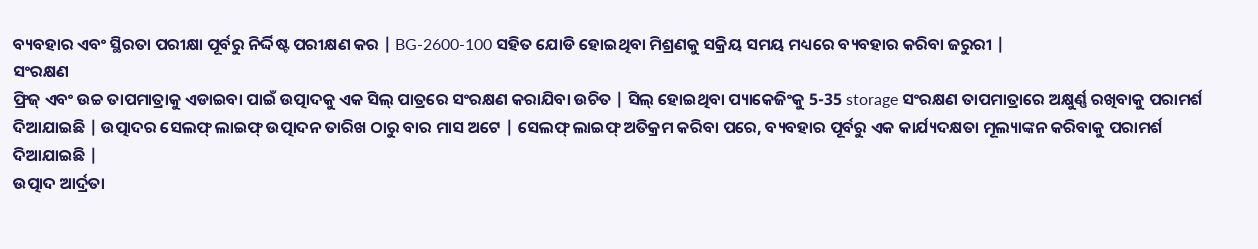ବ୍ୟବହାର ଏବଂ ସ୍ଥିରତା ପରୀକ୍ଷା ପୂର୍ବରୁ ନିର୍ଦ୍ଦିଷ୍ଟ ପରୀକ୍ଷଣ କର | BG-2600-100 ସହିତ ଯୋଡି ହୋଇଥିବା ମିଶ୍ରଣକୁ ସକ୍ରିୟ ସମୟ ମଧ୍ୟରେ ବ୍ୟବହାର କରିବା ଜରୁରୀ |
ସଂରକ୍ଷଣ
ଫ୍ରିଜ୍ ଏବଂ ଉଚ୍ଚ ତାପମାତ୍ରାକୁ ଏଡାଇବା ପାଇଁ ଉତ୍ପାଦକୁ ଏକ ସିଲ୍ ପାତ୍ରରେ ସଂରକ୍ଷଣ କରାଯିବା ଉଚିତ | ସିଲ୍ ହୋଇଥିବା ପ୍ୟାକେଜିଂକୁ 5-35 storage ସଂରକ୍ଷଣ ତାପମାତ୍ରାରେ ଅକ୍ଷୁର୍ଣ୍ଣ ରଖିବାକୁ ପରାମର୍ଶ ଦିଆଯାଇଛି | ଉତ୍ପାଦର ସେଲଫ୍ ଲାଇଫ୍ ଉତ୍ପାଦନ ତାରିଖ ଠାରୁ ବାର ମାସ ଅଟେ | ସେଲଫ୍ ଲାଇଫ୍ ଅତିକ୍ରମ କରିବା ପରେ, ବ୍ୟବହାର ପୂର୍ବରୁ ଏକ କାର୍ଯ୍ୟଦକ୍ଷତା ମୂଲ୍ୟାଙ୍କନ କରିବାକୁ ପରାମର୍ଶ ଦିଆଯାଇଛି |
ଉତ୍ପାଦ ଆର୍ଦ୍ରତା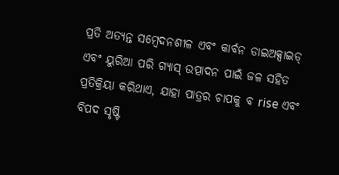ପ୍ରତି ଅତ୍ୟନ୍ତ ସମ୍ବେଦନଶୀଳ ଏବଂ କାର୍ବନ ଡାଇଅକ୍ସାଇଡ୍ ଏବଂ ୟୁରିଆ ପରି ଗ୍ୟାସ୍ ଉତ୍ପାଦନ ପାଇଁ ଜଳ ସହିତ ପ୍ରତିକ୍ରିୟା କରିଥାଏ, ଯାହା ପାତ୍ରର ଚାପକୁ ବ rise ଏବଂ ବିପଦ ସୃଷ୍ଟି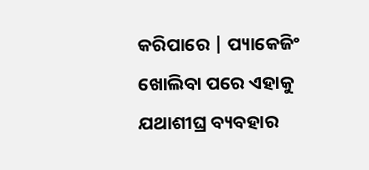କରିପାରେ | ପ୍ୟାକେଜିଂ ଖୋଲିବା ପରେ ଏହାକୁ ଯଥାଶୀଘ୍ର ବ୍ୟବହାର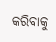କରିବାକୁ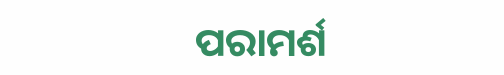ପରାମର୍ଶ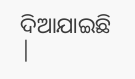ଦିଆଯାଇଛି |